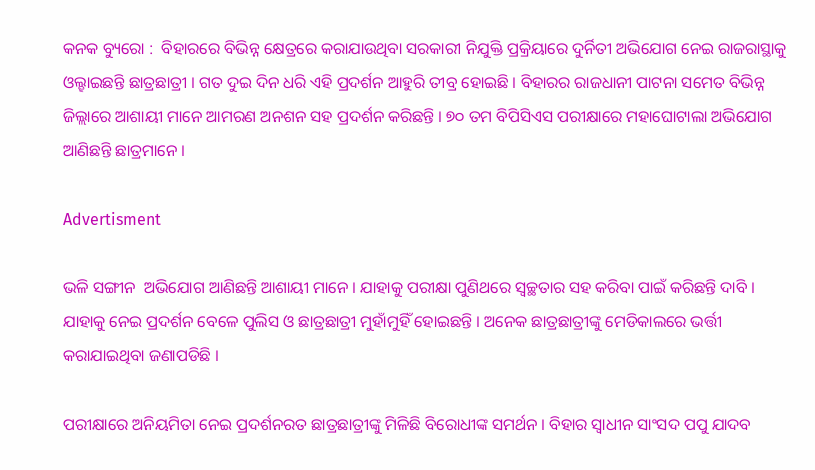କନକ ବ୍ୟୁରୋ :  ବିହାରରେ ବିଭିନ୍ନ କ୍ଷେତ୍ରରେ କରାଯାଉଥିବା ସରକାରୀ ନିଯୁକ୍ତି ପ୍ରକ୍ରିୟାରେ ଦୁର୍ନିତୀ ଅଭିଯୋଗ ନେଇ ରାଜରାସ୍ଥାକୁ ଓଲ୍ହାଇଛନ୍ତି ଛାତ୍ରଛାତ୍ରୀ । ଗତ ଦୁଇ ଦିନ ଧରି ଏହି ପ୍ରଦର୍ଶନ ଆହୁରି ତୀବ୍ର ହୋଇଛି । ବିହାରର ରାଜଧାନୀ ପାଟନା ସମେତ ବିଭିନ୍ନ ଜିଲ୍ଲାରେ ଆଶାୟୀ ମାନେ ଆମରଣ ଅନଶନ ସହ ପ୍ରଦର୍ଶନ କରିଛନ୍ତି । ୭୦ ତମ ବିପିସିଏସ ପରୀକ୍ଷାରେ ମହାଘୋଟାଲା ଅଭିଯୋଗ ଆଣିଛନ୍ତି ଛାତ୍ରମାନେ ।

Advertisment

ଭଳି ସଙ୍ଗୀନ  ଅଭିଯୋଗ ଆଣିଛନ୍ତି ଆଶାୟୀ ମାନେ । ଯାହାକୁ ପରୀକ୍ଷା ପୁଣିଥରେ ସ୍ବଚ୍ଛତାର ସହ କରିବା ପାଇଁ କରିଛନ୍ତି ଦାବି । ଯାହାକୁ ନେଇ ପ୍ରଦର୍ଶନ ବେଳେ ପୁଲିସ ଓ ଛାତ୍ରଛାତ୍ରୀ ମୁହାଁମୁହିଁ ହୋଇଛନ୍ତି । ଅନେକ ଛାତ୍ରଛାତ୍ରୀଙ୍କୁ ମେଡିକାଲରେ ଭର୍ତ୍ତୀ କରାଯାଇଥିବା ଜଣାପଡିଛି ।

ପରୀକ୍ଷାରେ ଅନିୟମିତା ନେଇ ପ୍ରଦର୍ଶନରତ ଛାତ୍ରଛାତ୍ରୀଙ୍କୁ ମିଳିଛି ବିରୋଧୀଙ୍କ ସମର୍ଥନ । ବିହାର ସ୍ବାଧୀନ ସାଂସଦ ପପୁ ଯାଦବ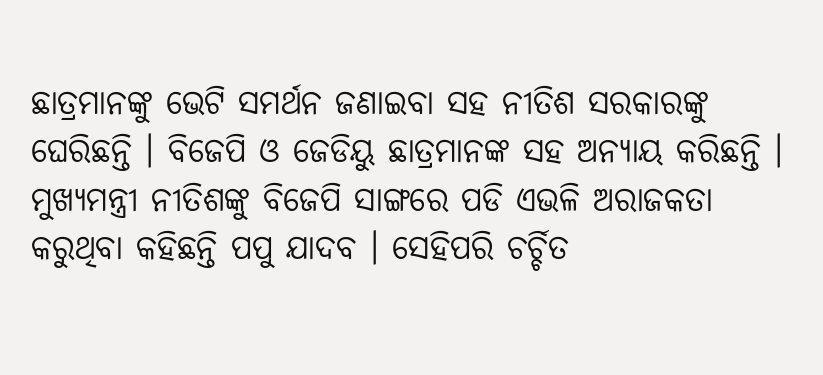ଛାତ୍ରମାନଙ୍କୁ ଭେଟି ସମର୍ଥନ ଜଣାଇବା ସହ ନୀତିଶ ସରକାରଙ୍କୁ ଘେରିଛନ୍ତି । ବିଜେପି ଓ ଜେଡିୟୁ ଛାତ୍ରମାନଙ୍କ ସହ ଅନ୍ୟାୟ କରିଛନ୍ତି । ମୁଖ୍ୟମନ୍ତ୍ରୀ ନୀତିଶଙ୍କୁ ବିଜେପି ସାଙ୍ଗରେ ପଡି ଏଭଳି ଅରାଜକତା କରୁଥିବା କହିଛନ୍ତି ପପୁ ଯାଦବ । ସେହିପରି ଚର୍ଚ୍ଚିତ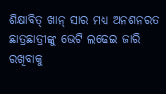ଶିକ୍ଷାବିତ୍ ଖାନ୍ ସାର ମଧ୍ୟ ଅନଶନରତ ଛାତ୍ରଛାତ୍ରୀଙ୍କୁ ଭେଟି ଲଢେଇ ଜାରି ରଖିବାକୁ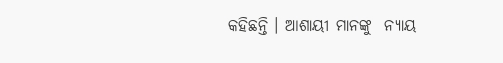କହିଛନ୍ତି । ଆଶାୟୀ ମାନଙ୍କୁ  ନ୍ୟାୟ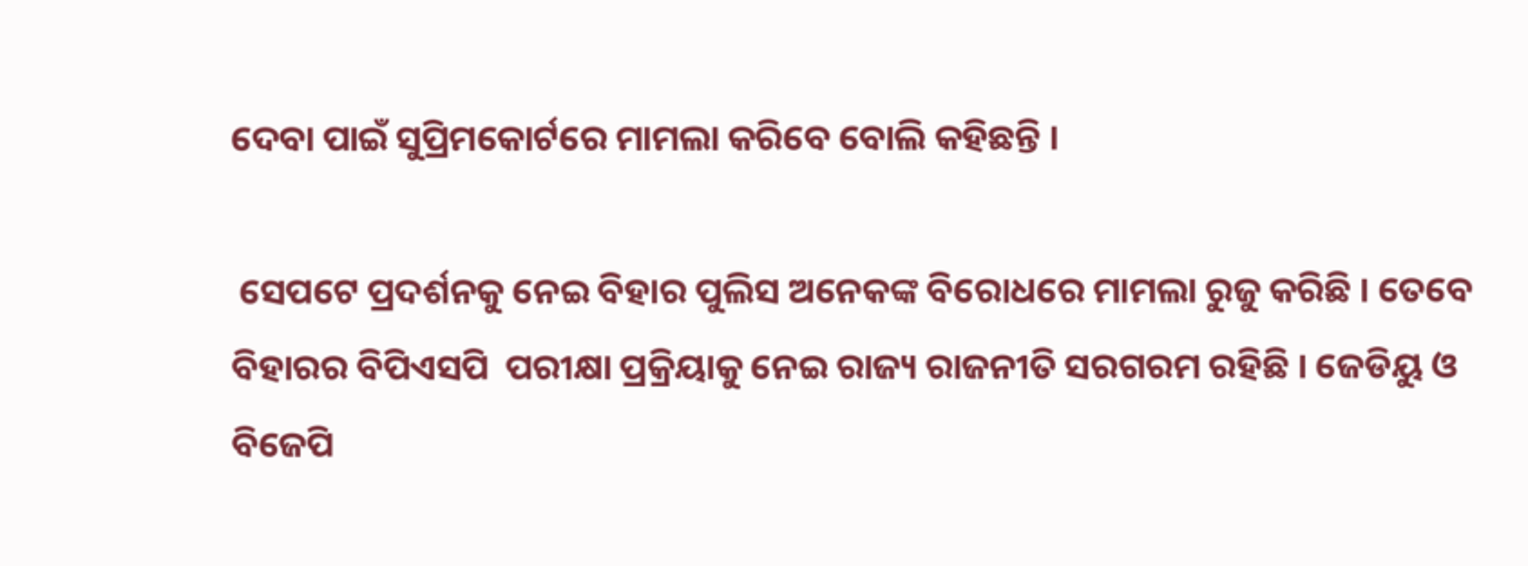ଦେବା ପାଇଁ ସୁପ୍ରିମକୋର୍ଟରେ ମାମଲା କରିବେ ବୋଲି କହିଛନ୍ତି ।

 ସେପଟେ ପ୍ରଦର୍ଶନକୁ ନେଇ ବିହାର ପୁଲିସ ଅନେକଙ୍କ ବିରୋଧରେ ମାମଲା ରୁଜୁ କରିଛି । ତେବେ ବିହାରର ବିପିଏସପି  ପରୀକ୍ଷା ପ୍ରକ୍ରିୟାକୁ ନେଇ ରାଜ୍ୟ ରାଜନୀତି ସରଗରମ ରହିଛି । ଜେଡିୟୁ ଓ ବିଜେପି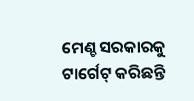ମେଣ୍ଚ ସରକାରକୁ ଟାର୍ଗେଟ୍ କରିଛନ୍ତି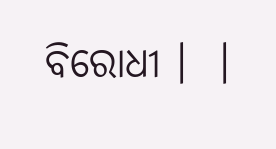ବିରୋଧୀ ।  ।